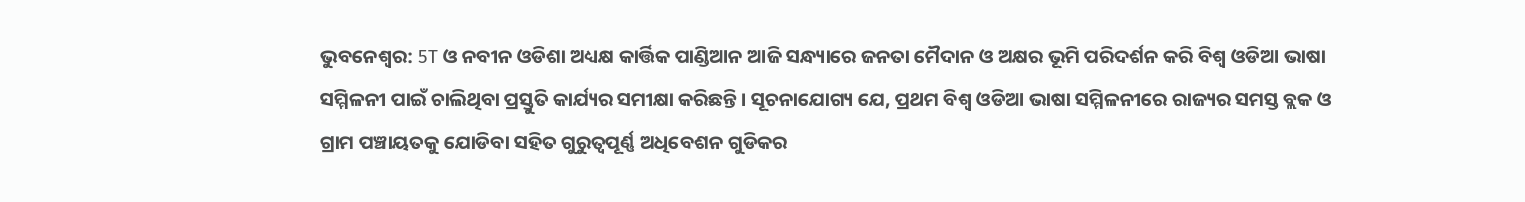ଭୁବନେଶ୍ୱର: 5T ଓ ନବୀନ ଓଡିଶା ଅଧ୍ୟକ୍ଷ କାର୍ତ୍ତିକ ପାଣ୍ଡିଆନ ଆଜି ସନ୍ଧ୍ୟାରେ ଜନତା ମୈଦାନ ଓ ଅକ୍ଷର ଭୂମି ପରିଦର୍ଶନ କରି ବିଶ୍ୱ ଓଡିଆ ଭାଷା ସମ୍ମିଳନୀ ପାଇଁ ଚାଲିଥିବା ପ୍ରସ୍ତୁତି କାର୍ଯ୍ୟର ସମୀକ୍ଷା କରିଛନ୍ତି। ସୂଚନାଯୋଗ୍ୟ ଯେ, ପ୍ରଥମ ବିଶ୍ୱ ଓଡିଆ ଭାଷା ସମ୍ମିଳନୀରେ ରାଜ୍ୟର ସମସ୍ତ ବ୍ଲକ ଓ ଗ୍ରାମ ପଞ୍ଚାୟତକୁ ଯୋଡିବା ସହିତ ଗୁରୁତ୍ୱପୂର୍ଣ୍ଣ ଅଧିବେଶନ ଗୁଡିକର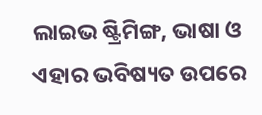ଲାଇଭ ଷ୍ଟ୍ରିମିଙ୍ଗ, ଭାଷା ଓ ଏହାର ଭବିଷ୍ୟତ ଉପରେ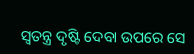ସ୍ୱତନ୍ତ୍ର ଦୃଷ୍ଟି ଦେବା ଉପରେ ସେ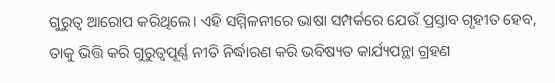ଗୁରୁତ୍ୱ ଆରୋପ କରିଥିଲେ। ଏହି ସମ୍ମିଳନୀରେ ଭାଷା ସମ୍ପର୍କରେ ଯେଉଁ ପ୍ରସ୍ତାବ ଗୃହୀତ ହେବ, ତାକୁ ଭିତ୍ତି କରି ଗୁରୁତ୍ୱପୂର୍ଣ୍ଣ ନୀତି ନିର୍ଦ୍ଧାରଣ କରି ଭବିଷ୍ୟତ କାର୍ଯ୍ୟପନ୍ଥା ଗ୍ରହଣ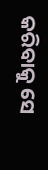କରିବାକୁ ସେ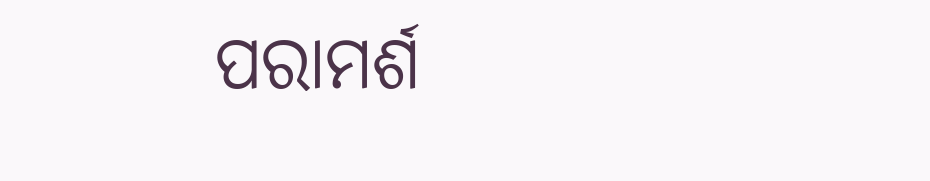ପରାମର୍ଶ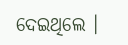ଦେଇଥିଲେ ।